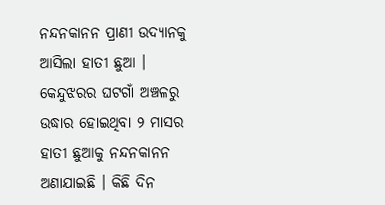ନନ୍ଦନକାନନ ପ୍ରାଣୀ ଉଦ୍ୟାନକୁ ଆସିଲା ହାତୀ ଛୁଆ । କେନ୍ଦୁଝରର ଘଟଗାଁ ଅଞ୍ଚଳରୁ ଉଦ୍ଧାର ହୋଇଥିବା ୨ ମାସର ହାତୀ ଛୁଆକୁ ନନ୍ଦନକାନନ ଅଣାଯାଇଛି । କିଛି ଦିନ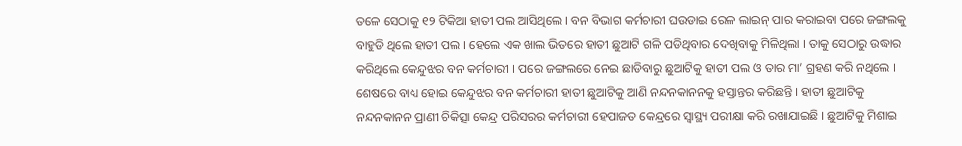ତଳେ ସେଠାକୁ ୧୨ ଟିକିଆ ହାତୀ ପଲ ଆସିଥିଲେ । ବନ ବିଭାଗ କର୍ମଚାରୀ ଘଉଡାଇ ରେଳ ଲାଇନ୍ ପାର କରାଇବା ପରେ ଜଙ୍ଗଲକୁ ବାହୁଡି ଥିଲେ ହାତୀ ପଲ । ହେଲେ ଏକ ଖାଲ ଭିତରେ ହାତୀ ଛୁଆଟି ଗଳି ପଡିଥିବାର ଦେଖିବାକୁ ମିଳିଥିଲା । ତାକୁ ସେଠାରୁ ଉଦ୍ଧାର କରିଥିଲେ କେନ୍ଦୁଝର ବନ କର୍ମଚାରୀ । ପରେ ଜଙ୍ଗଲରେ ନେଇ ଛାଡିବାରୁ ଛୁଆଟିକୁ ହାତୀ ପଲ ଓ ତାର ମା’ ଗ୍ରହଣ କରି ନଥିଲେ । ଶେଷରେ ବାଧ୍ୟ ହୋଇ କେନ୍ଦୁଝର ବନ କର୍ମଚାରୀ ହାତୀ ଛୁଆଟିକୁ ଆଣି ନନ୍ଦନକାନନକୁ ହସ୍ତାନ୍ତର କରିଛନ୍ତି । ହାତୀ ଛୁଆଟିକୁ ନନ୍ଦନକାନନ ପ୍ରାଣୀ ଚିକିତ୍ସା କେନ୍ଦ୍ର ପରିସରର କର୍ମଚାରୀ ହେପାଜତ କେନ୍ଦ୍ରରେ ସ୍ୱାସ୍ଥ୍ୟ ପରୀକ୍ଷା କରି ରଖାଯାଇଛି । ଛୁଆଟିକୁ ମିଶାଇ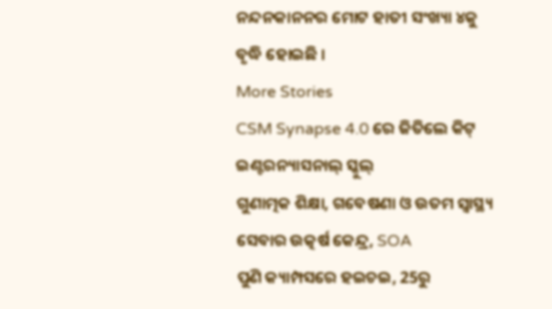ନନ୍ଦନକାନନର ମୋଟ ହାତୀ ସଂଖ୍ୟା ୪କୁ ବୃଦ୍ଧି ହୋଇଛି ।
More Stories
CSM Synapse 4.0 ରେ ଜିତିଲେ କିଟ୍ ଇଣ୍ଟରନ୍ୟାସନାଲ୍ ସ୍କୁଲ୍
ଗୁଣାତ୍ମକ ଶିକ୍ଷା, ଗବେଷଣା ଓ ଉତମ ସ୍ୱାସ୍ଥ୍ୟ ସେବାର ଉତ୍କର୍ଷ କେନ୍ଦ୍ର, SOA
ପୁଣି କ୍ୟାମ୍ପସରେ ହଇଚଇ, 25ରୁ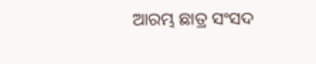ଆରମ୍ଭ ଛାତ୍ର ସଂସଦ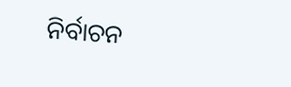ନିର୍ବାଚନ